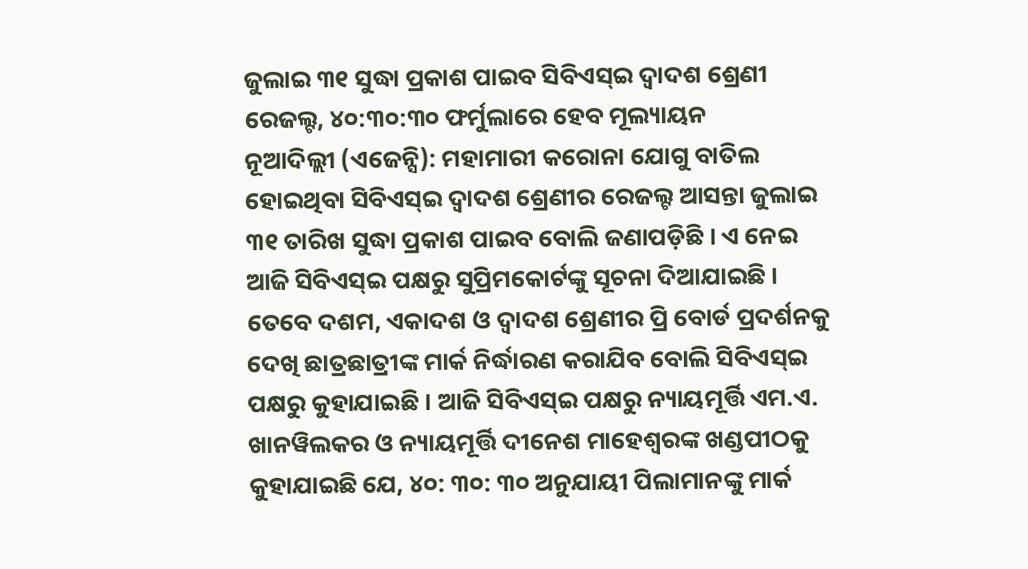ଜୁଲାଇ ୩୧ ସୁଦ୍ଧା ପ୍ରକାଶ ପାଇବ ସିବିଏସ୍ଇ ଦ୍ୱାଦଶ ଶ୍ରେଣୀ ରେଜଲ୍ଟ, ୪୦:୩୦:୩୦ ଫର୍ମୁଲାରେ ହେବ ମୂଲ୍ୟାୟନ
ନୂଆଦିଲ୍ଲୀ (ଏଜେନ୍ସି): ମହାମାରୀ କରୋନା ଯୋଗୁ ବାତିଲ ହୋଇଥିବା ସିବିଏସ୍ଇ ଦ୍ୱାଦଶ ଶ୍ରେଣୀର ରେଜଲ୍ଟ ଆସନ୍ତା ଜୁଲାଇ ୩୧ ତାରିଖ ସୁଦ୍ଧା ପ୍ରକାଶ ପାଇବ ବୋଲି ଜଣାପଡ଼ିଛି । ଏ ନେଇ ଆଜି ସିବିଏସ୍ଇ ପକ୍ଷରୁ ସୁପ୍ରିମକୋର୍ଟଙ୍କୁ ସୂଚନା ଦିଆଯାଇଛି । ତେବେ ଦଶମ, ଏକାଦଶ ଓ ଦ୍ୱାଦଶ ଶ୍ରେଣୀର ପ୍ରି ବୋର୍ଡ ପ୍ରଦର୍ଶନକୁ ଦେଖି ଛାତ୍ରଛାତ୍ରୀଙ୍କ ମାର୍କ ନିର୍ଦ୍ଧାରଣ କରାଯିବ ବୋଲି ସିବିଏସ୍ଇ ପକ୍ଷରୁ କୁହାଯାଇଛି । ଆଜି ସିବିଏସ୍ଇ ପକ୍ଷରୁ ନ୍ୟାୟମୂର୍ତ୍ତି ଏମ.ଏ. ଖାନୱିଲକର ଓ ନ୍ୟାୟମୂର୍ତ୍ତି ଦୀନେଶ ମାହେଶ୍ୱରଙ୍କ ଖଣ୍ଡପୀଠକୁ କୁହାଯାଇଛି ଯେ, ୪୦: ୩୦: ୩୦ ଅନୁଯାୟୀ ପିଲାମାନଙ୍କୁ ମାର୍କ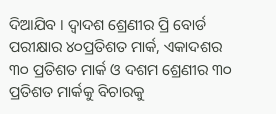ଦିଆଯିବ । ଦ୍ୱାଦଶ ଶ୍ରେଣୀର ପ୍ରି ବୋର୍ଡ ପରୀକ୍ଷାର ୪୦ପ୍ରତିଶତ ମାର୍କ, ଏକାଦଶର ୩୦ ପ୍ରତିଶତ ମାର୍କ ଓ ଦଶମ ଶ୍ରେଣୀର ୩୦ ପ୍ରତିଶତ ମାର୍କକୁ ବିଚାରକୁ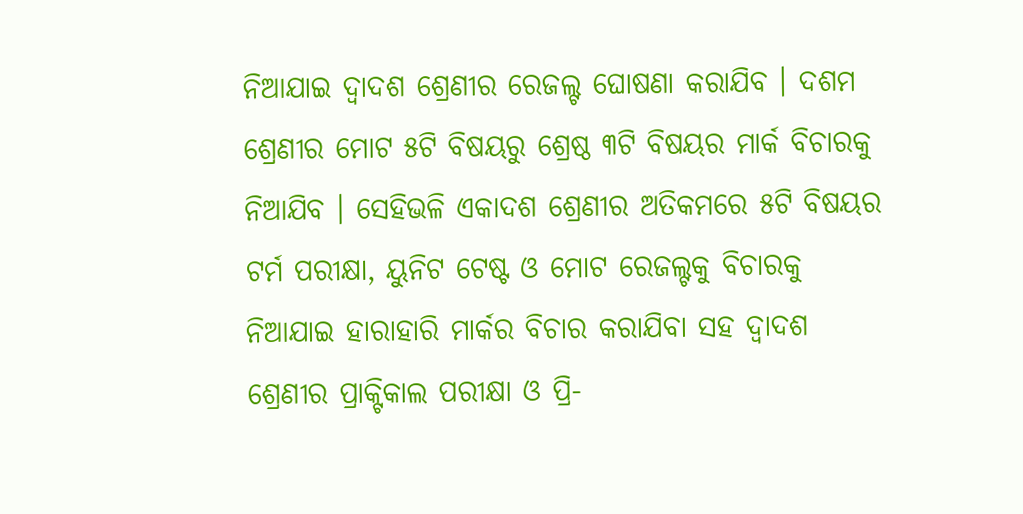ନିଆଯାଇ ଦ୍ୱାଦଶ ଶ୍ରେଣୀର ରେଜଲ୍ଟ ଘୋଷଣା କରାଯିବ । ଦଶମ ଶ୍ରେଣୀର ମୋଟ ୫ଟି ବିଷୟରୁ ଶ୍ରେଷ୍ଠ ୩ଟି ବିଷୟର ମାର୍କ ବିଚାରକୁ ନିଆଯିବ । ସେହିଭଳି ଏକାଦଶ ଶ୍ରେଣୀର ଅତିକମରେ ୫ଟି ବିଷୟର ଟର୍ମ ପରୀକ୍ଷା, ୟୁନିଟ ଟେଷ୍ଟ ଓ ମୋଟ ରେଜଲ୍ଟକୁ ବିଚାରକୁ ନିଆଯାଇ ହାରାହାରି ମାର୍କର ବିଚାର କରାଯିବା ସହ ଦ୍ୱାଦଶ ଶ୍ରେଣୀର ପ୍ରାକ୍ଟିକାଲ ପରୀକ୍ଷା ଓ ପ୍ରି-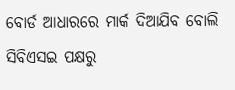ବୋର୍ଡ ଆଧାରରେ ମାର୍କ ଦିଆଯିବ ବୋଲି ସିବିଏସଇ ପକ୍ଷରୁ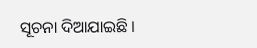ସୂଚନା ଦିଆଯାଇଛି ।